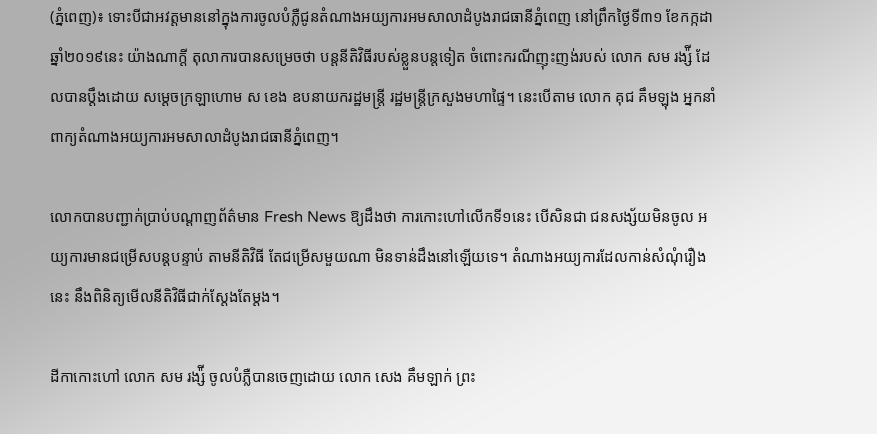(ភ្នំពេញ)៖ ទោះបីជាអវត្តមាននៅក្នុងការចូលបំភ្លឺជូនតំណាងអយ្យការអមសាលាដំបូងរាជធានីភ្នំពេញ នៅព្រឹកថ្ងៃទី៣១ ខែកក្កដា ឆ្នាំ២០១៩នេះ យ៉ាងណាក្តី តុលាការបានសម្រេចថា បន្តនីតិវិធីរបស់ខ្លួនបន្តទៀត ចំពោះករណីញុះញង់របស់ លោក សម រង្ស៉ី ដែលបានប្តឹងដោយ សម្តេចក្រឡាហោម ស ខេង ឧបនាយករដ្ឋមន្រ្តី រដ្ឋមន្រ្តីក្រសួងមហាផ្ទៃ។ នេះបើតាម លោក គុជ គឹមឡុង អ្នកនាំពាក្យតំណាងអយ្យការអមសាលាដំបូងរាជធានីភ្នំពេញ។

លោកបានបញ្ជាក់ប្រាប់បណ្តាញព័ត៌មាន Fresh News ឱ្យដឹងថា ការកោះហៅលើកទី១នេះ បើសិនជា ជនសង្ស័យមិនចូល អយ្យការមានជម្រើសបន្តបន្ទាប់ តាមនីតិវិធី តែជម្រើសមួយណា មិនទាន់ដឹងនៅឡើយទេ។ តំណាងអយ្យការដែលកាន់សំណុំរឿងនេះ នឹងពិនិត្យមើលនីតិវិធីជាក់ស្តែងតែម្តង។

ដីកាកោះហៅ លោក សម រង្ស៉ី ចូលបំភ្លឺបានចេញដោយ លោក សេង គឹមឡាក់ ព្រះ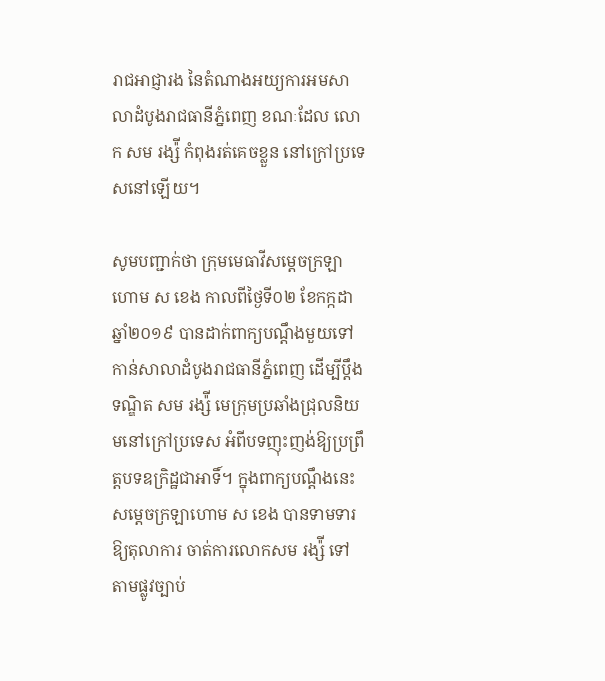រាជអាជ្ញារង នៃតំណាងអយ្យការអមសាលាដំបូងរាជធានីភ្នំពេញ ខណៈដែល លោក សម រង្ស៉ី កំពុងរត់គេចខ្លួន នៅក្រៅប្រទេសនៅឡើយ។

សូមបញ្ជាក់ថា ក្រុមមេធាវីសម្តេចក្រឡាហោម ស ខេង កាលពីថ្ងៃទី០២ ខែកក្កដា ឆ្នាំ២០១៩ បានដាក់ពាក្យបណ្តឹងមួយទៅកាន់សាលាដំបូងរាជធានីភ្នំពេញ ដើម្បីប្តឹងទណ្ឌិត សម រង្ស៉ី មេក្រុមប្រឆាំងជ្រុលនិយមនៅក្រៅប្រទេស អំពីបទញុះញង់ឱ្យប្រព្រឹត្តបទឧក្រិដ្ឋជាអាទិ៍។ ក្នុងពាក្យបណ្តឹងនេះ សម្តេចក្រឡាហោម ស ខេង បានទាមទារឱ្យតុលាការ ចាត់ការលោកសម រង្ស៉ី ទៅតាមផ្លូវច្បាប់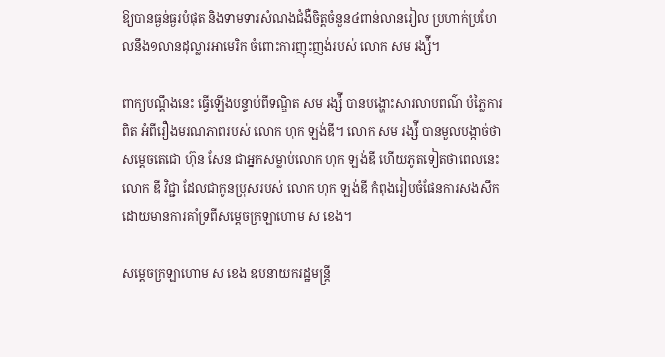ឱ្យបានធ្ងន់ធ្ងរបំផុត និងទាមទារសំណងជំងឺចិត្តចំនួន៤ពាន់លានរៀល ប្រហាក់ប្រហែលនឹង១លានដុល្លារអាមេរិក ចំពោះការញុះញង់របស់ លោក សម រង្ស៉ី។

ពាក្យបណ្តឹងនេះ ធ្វើឡើងបន្ទាប់ពីទណ្ឌិត សម រង្ស៉ី បានបង្ហោះសារលាបពណ៌ បំភ្លៃការពិត អំពីរឿងមរណភាពរបស់ លោក ហុក ឡង់ឌី។ លោក សម រង្ស៉ី បានមួលបង្កាច់ថា សម្តេចតេជោ ហ៊ុន សែន ជាអ្នកសម្លាប់លោក ហុក ឡង់ឌី ហើយភូតទៀតថាពេលនេះ លោក ឌី វិជ្ជា ដែលជាកូនប្រុសរបស់ លោក ហុក ឡង់ឌី កំពុងរៀបចំផែនការសងសឹក ដោយមានការគាំទ្រពីសម្តេចក្រឡាហោម ស ខេង។

សម្តេចក្រឡាហោម ស ខេង ឧបនាយករដ្ឋមន្រ្តី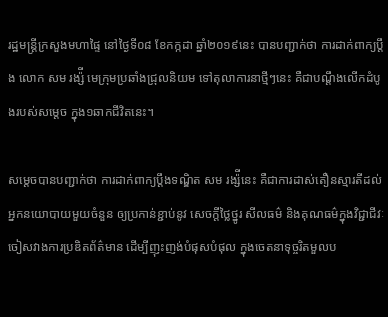រដ្ឋមន្រ្តីក្រសួងមហាផ្ទៃ នៅថ្ងៃទី០៨ ខែកក្កដា ឆ្នាំ២០១៩នេះ បានបញ្ជាក់ថា ការដាក់ពាក្យប្តឹង លោក សម រង្ស៉ី មេក្រុមប្រឆាំងជ្រុលនិយម ទៅតុលាការនាថ្មីៗនេះ គឺជាបណ្តឹងលើកដំបូងរបស់សម្តេច ក្នុង១ឆាកជីវិតនេះ។

សម្តេចបានបញ្ជាក់ថា ការដាក់ពាក្យប្តឹងទណ្ឌិត សម រង្ស៉ីនេះ គឺជាការដាស់តឿនស្មារតីដល់អ្នកនយោបាយមួយចំនួន ឲ្យប្រកាន់ខ្ជាប់នូវ សេចក្តីថ្លៃថ្នូរ សីលធម៌ និងគុណធម៌ក្នុងវិជ្ជាជីវៈ ចៀសវាងការប្រឌិតព័ត៌មាន ដើម្បីញុះញង់បំផុសបំផុល ក្នុងចេតនាទុច្ចរិតមួលប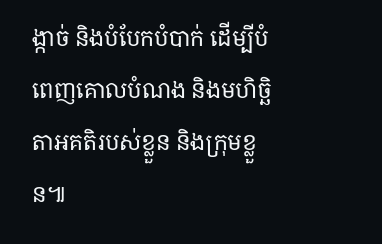ង្កាច់ និងបំបែកបំបាក់ ដើម្បីបំពេញគោលបំណង និងមហិច្ឆិតាអគតិរបស់ខ្លួន និងក្រុមខ្លួន៕